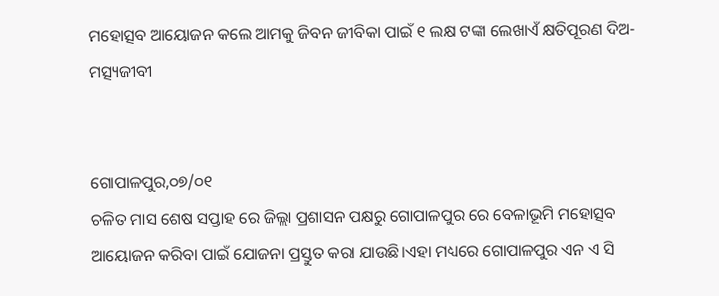ମହୋତ୍ସବ ଆୟୋଜନ କଲେ ଆମକୁ ଜିବନ ଜୀବିକା ପାଇଁ ୧ ଲକ୍ଷ ଟଙ୍କା ଲେଖାଏଁ କ୍ଷତିପୂରଣ ଦିଅ- ମତ୍ସ୍ୟଜୀବୀ


ଗୋପାଳପୁର,୦୭/୦୧
ଚଳିତ ମାସ ଶେଷ ସପ୍ତାହ ରେ ଜିଲ୍ଲା ପ୍ରଶାସନ ପକ୍ଷରୁ ଗୋପାଳପୁର ରେ ବେଳାଭୂମି ମହୋତ୍ସବ ଆୟୋଜନ କରିବା ପାଇଁ ଯୋଜନା ପ୍ରସ୍ତୁତ କରା ଯାଉଛି।ଏହା ମଧ୍ୟରେ ଗୋପାଳପୁର ଏନ ଏ ସି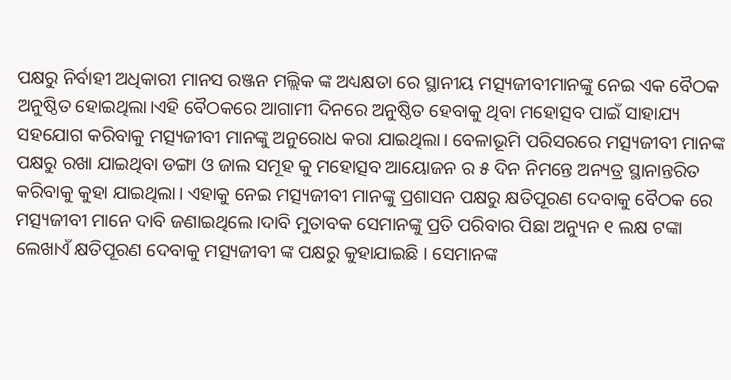ପକ୍ଷରୁ ନିର୍ବାହୀ ଅଧିକାରୀ ମାନସ ରଞ୍ଜନ ମଲ୍ଲିକ ଙ୍କ ଅଧ୍ୟକ୍ଷତା ରେ ସ୍ଥାନୀୟ ମତ୍ସ୍ୟଜୀବୀମାନଙ୍କୁ ନେଇ ଏକ ବୈଠକ ଅନୁଷ୍ଠିତ ହୋଇଥିଲା।ଏହି ବୈଠକରେ ଆଗାମୀ ଦିନରେ ଅନୁଷ୍ଠିତ ହେବାକୁ ଥିବା ମହୋତ୍ସବ ପାଇଁ ସାହାଯ୍ୟ ସହଯୋଗ କରିବାକୁ ମତ୍ସ୍ୟଜୀବୀ ମାନଙ୍କୁ ଅନୁରୋଧ କରା ଯାଇଥିଲା। ବେଳାଭୂମି ପରିସରରେ ମତ୍ସ୍ୟଜୀବୀ ମାନଙ୍କ ପକ୍ଷରୁ ରଖା ଯାଇଥିବା ଡଙ୍ଗା ଓ ଜାଲ ସମୂହ କୁ ମହୋତ୍ସବ ଆୟୋଜନ ର ୫ ଦିନ ନିମନ୍ତେ ଅନ୍ୟତ୍ର ସ୍ଥାନାନ୍ତରିତ କରିବାକୁ କୁହା ଯାଇଥିଲା। ଏହାକୁ ନେଇ ମତ୍ସ୍ୟଜୀବୀ ମାନଙ୍କୁ ପ୍ରଶାସନ ପକ୍ଷରୁ କ୍ଷତିପୂରଣ ଦେବାକୁ ବୈଠକ ରେ ମତ୍ସ୍ୟଜୀବୀ ମାନେ ଦାବି ଜଣାଇଥିଲେ।ଦାବି ମୁତାବକ ସେମାନଙ୍କୁ ପ୍ରତି ପରିବାର ପିଛା ଅନ୍ୟୁନ ୧ ଲକ୍ଷ ଟଙ୍କା ଲେଖାଏଁ କ୍ଷତିପୂରଣ ଦେବାକୁ ମତ୍ସ୍ୟଜୀବୀ ଙ୍କ ପକ୍ଷରୁ କୁହାଯାଇଛି ‌। ସେମାନଙ୍କ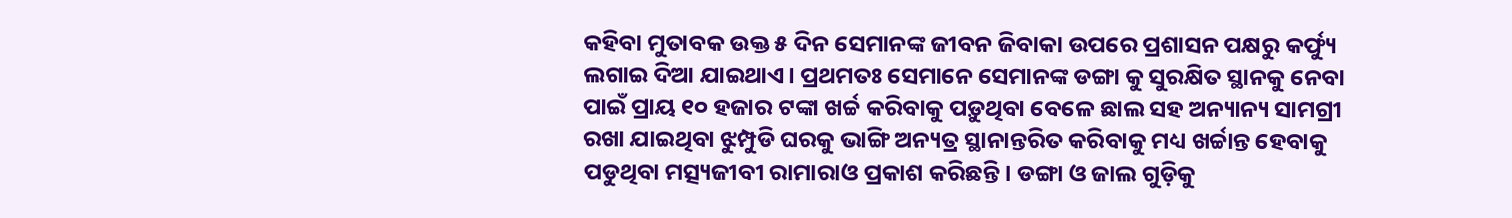କହିବା ମୁତାବକ ଉକ୍ତ ୫ ଦିନ ସେମାନଙ୍କ ଜୀବନ ଜିବାକା ଉପରେ ପ୍ରଶାସନ ପକ୍ଷରୁ କର୍ଫ୍ୟୁ ଲଗାଇ ଦିଆ ଯାଇଥାଏ। ପ୍ରଥମତଃ ସେମାନେ ସେମାନଙ୍କ ଡଙ୍ଗା କୁ ସୁରକ୍ଷିତ ସ୍ଥାନକୁ ନେବା ପାଇଁ ପ୍ରାୟ ୧୦ ହଜାର ଟଙ୍କା ଖର୍ଚ୍ଚ କରିବାକୁ ପଡ଼ୁଥିବା ବେଳେ ଛାଲ ସହ ଅନ୍ୟାନ୍ୟ ସାମଗ୍ରୀ ରଖା ଯାଇଥିବା ଝୁମ୍ପୁଡି ଘରକୁ ଭାଙ୍ଗି ଅନ୍ୟତ୍ର ସ୍ଥାନାନ୍ତରିତ କରିବାକୁ ମଧ୍ୟ ଖର୍ଚ୍ଚାନ୍ତ ହେବାକୁ ପଡୁଥିବା ମତ୍ସ୍ୟଜୀବୀ ରାମାରାଓ ପ୍ରକାଶ କରିଛନ୍ତି। ଡଙ୍ଗା ଓ ଜାଲ ଗୁଡ଼ିକୁ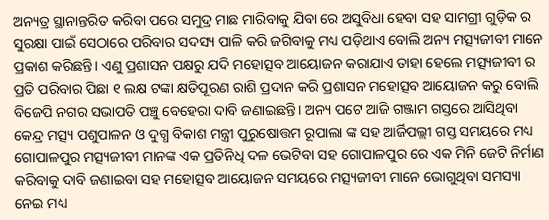ଅନ୍ୟତ୍ର ସ୍ଥାନାନ୍ତରିତ କରିବା ପରେ ସମୁଦ୍ର ମାଛ ମାରିବାକୁ ଯିବା ରେ ଅସୁବିଧା ହେବା ସହ ସାମଗ୍ରୀ ଗୁଡ଼ିକ ର ସୁରକ୍ଷା ପାଇଁ ସେଠାରେ ପରିବାର ସଦସ୍ୟ ପାଳି କରି ଜଗିବାକୁ ମଧ୍ୟ ପଡ଼ିଥାଏ ବୋଲି ଅନ୍ୟ ମତ୍ସ୍ୟଜୀବୀ ମାନେ ପ୍ରକାଶ କରିଛନ୍ତି। ଏଣୁ ପ୍ରଶାସନ ପକ୍ଷରୁ ଯଦି ମହୋତ୍ସବ ଆୟୋଜନ କରାଯାଏ ତାହା ହେଲେ ମତ୍ସ୍ୟଜୀବୀ ର‌ ପ୍ରତି ପରିବାର ପିଛା ୧ ଲକ୍ଷ ଟଙ୍କା କ୍ଷତିପୂରଣ ରାଶି ପ୍ରଦାନ କରି ପ୍ରଶାସନ ମହୋତ୍ସବ ଆୟୋଜନ କରୁ ବୋଲି ବିଜେପି ନଗର ସଭାପତି ପଞ୍ଚୁ ବେହେରା ଦାବି ଜଣାଇଛନ୍ତି। ଅନ୍ୟ ପଟେ ଆଜି ଗଞ୍ଜାମ ଗସ୍ତରେ ଆସିଥିବା କେନ୍ଦ୍ର ମତ୍ସ୍ୟ ପଶୁପାଳନ ଓ ଦୁଗ୍ଧ ବିକାଶ ମନ୍ତ୍ରୀ ପୁରୁଷୋତ୍ତମ ରୂପାଲା ଙ୍କ ସହ ଆର୍ଜିପଲ୍ଲୀ ଗସ୍ତ ସମୟରେ ମଧ୍ୟ ଗୋପାଳପୁର ମତ୍ସ୍ୟଜୀବୀ ମାନଙ୍କ ଏକ ପ୍ରତିନିଧି ଦଳ ଭେଟିବା ସହ ଗୋପାଳପୁର ରେ ଏକ ମିନି ଜେଟି ନିର୍ମାଣ କରିବାକୁ ଦାବି ଜଣାଇବା ସହ ମହୋତ୍ସବ ଆୟୋଜନ ସମୟରେ ମତ୍ସ୍ୟଜୀବୀ ମାନେ ଭୋଗୁଥିବା ସମସ୍ୟା ନେଇ ମଧ୍ୟ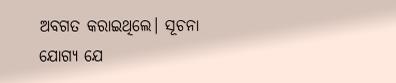ଅବଗତ କରାଇଥିଲେ। ସୂଚନା ଯୋଗ୍ୟ ଯେ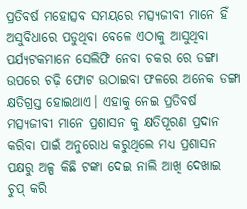ପ୍ରତିବର୍ଷ ମହୋତ୍ସବ ସମୟରେ ମତ୍ସ୍ୟଜୀବୀ ମାନେ ହିଁ ଅସୁବିଧାରେ ପଡୁଥିବା ବେଳେ ଏଠାକୁ ଆସୁଥିବା ପର୍ଯ୍ୟଟକମାନେ ସେଲିଫି ନେବା ଚକର ରେ ଡଙ୍ଗା ଉପରେ ଚଢ଼ି ଫୋଟ ଉଠାଇବା ଫଳରେ ଅନେକ ଡଙ୍ଗା କ୍ଷତିଗ୍ରସ୍ତ ହୋଇଥାଏ। ଏହାକୁ ନେଇ ପ୍ରତିବର୍ଷ ମତ୍ସ୍ୟଜୀବୀ ମାନେ ପ୍ରଶାସନ କୁ କ୍ଷତିପୂରଣ ପ୍ରଦାନ କରିବା ପାଇଁ ଅନୁରୋଧ କରୁଥିଲେ ମଧ୍ୟ ପ୍ରଶାସନ ପକ୍ଷରୁ ଅଳ୍ପ କିଛି ଟଙ୍କା ଦେଇ ନାଲି ଆଖି ଦେଖାଇ ଚୁପ୍ କରି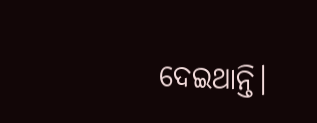ଦେଇଥାନ୍ତି।